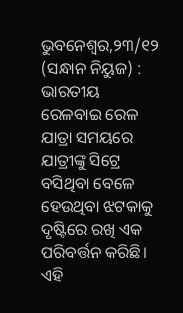ଭୁବନେଶ୍ୱର,୨୩/୧୨ (ସନ୍ଧାନ ନିୟୁଜ) : ଭାରତୀୟ ରେଳବାଇ ରେଳ ଯାତ୍ରା ସମୟରେ ଯାତ୍ରୀଙ୍କୁ ସିଟ୍ରେ ବସିଥିବା ବେଳେ ହେଉଥିବା ଝଟକାକୁ ଦୃଷ୍ଟିରେ ରଖି ଏକ ପରିବର୍ତ୍ତନ କରିଛି। ଏହି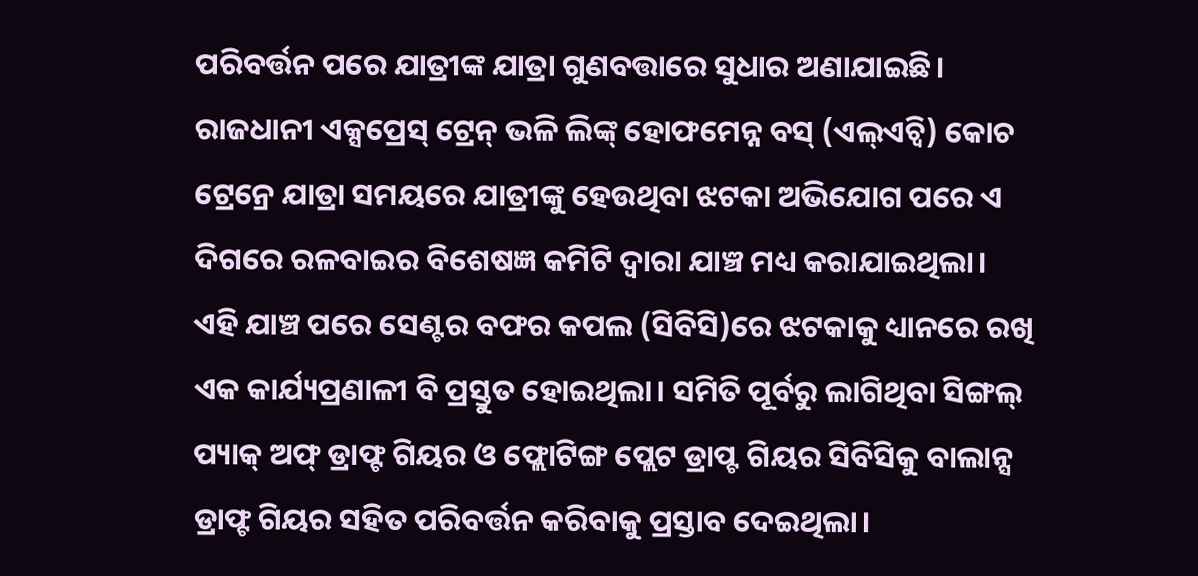ପରିବର୍ତ୍ତନ ପରେ ଯାତ୍ରୀଙ୍କ ଯାତ୍ରା ଗୁଣବତ୍ତାରେ ସୁଧାର ଅଣାଯାଇଛି। ରାଜଧାନୀ ଏକ୍ସପ୍ରେସ୍ ଟ୍ରେନ୍ ଭଳି ଲିଙ୍କ୍ ହୋଫମେନ୍ନ ବସ୍ (ଏଲ୍ଏଚ୍ବି) କୋଚ ଟ୍ରେନ୍ରେ ଯାତ୍ରା ସମୟରେ ଯାତ୍ରୀଙ୍କୁ ହେଉଥିବା ଝଟକା ଅଭିଯୋଗ ପରେ ଏ ଦିଗରେ ରଳବାଇର ବିଶେଷଜ୍ଞ କମିଟି ଦ୍ୱାରା ଯାଞ୍ଚ ମଧ୍ୟ କରାଯାଇଥିଲା।
ଏହି ଯାଞ୍ଚ ପରେ ସେଣ୍ଟର ବଫର କପଲ (ସିବିସି)ରେ ଝଟକାକୁ ଧ୍ୟାନରେ ରଖି ଏକ କାର୍ଯ୍ୟପ୍ରଣାଳୀ ବି ପ୍ରସ୍ତୁତ ହୋଇଥିଲା। ସମିତି ପୂର୍ବରୁ ଲାଗିଥିବା ସିଙ୍ଗଲ୍ ପ୍ୟାକ୍ ଅଫ୍ ଡ୍ରାଫ୍ଟ ଗିୟର ଓ ଫ୍ଲୋଟିଙ୍ଗ ପ୍ଲେଟ ଡ୍ରାପ୍ଟ ଗିୟର ସିବିସିକୁ ବାଲାନ୍ସ ଡ୍ରାଫ୍ଟ ଗିୟର ସହିତ ପରିବର୍ତ୍ତନ କରିବାକୁ ପ୍ରସ୍ତାବ ଦେଇଥିଲା।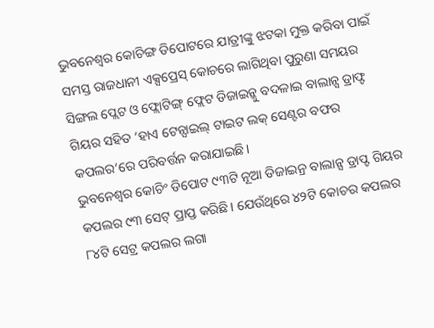ଭୁବନେଶ୍ୱର କୋଚିଙ୍ଗ ଡିପୋଟରେ ଯାତ୍ରୀଙ୍କୁ ଝଟକା ମୁକ୍ତ କରିବା ପାଇଁ ସମସ୍ତ ରାଜଧାନୀ ଏକ୍ସପ୍ରେସ୍ କୋଚରେ ଲାଗିଥିବା ପୁରୁଣା ସମୟର ସିଙ୍ଗଲ ପ୍ଲେଟ ଓ ଫ୍ଲୋଟିଙ୍ଗ୍ ଫ୍ଲେଟ ଡିଜାଇନ୍କୁ ବଦଳାଇ ବାଲାନ୍ସ ଡ୍ରାଫ୍ଟ ଗିୟର ସହିତ ‘ହାଏ ଟେନ୍ସାଇଲ୍ ଟାଇଟ ଲକ୍ ସେଣ୍ଟର ବଫର କପଲର’ରେ ପରିବର୍ତ୍ତନ କରାଯାଇଛି।
ଭୁବନେଶ୍ୱର କୋଚିଂ ଡିପୋଟ ୯୩ଟି ନୂଆ ଡିଜାଇନ୍ର ବାଲାନ୍ସ ଡ୍ରାପ୍ଟ ଗିୟର କପଲର ୯୩ ସେଟ୍ ପ୍ରାପ୍ତ କରିଛି। ଯେଉଁଥିରେ ୪୨ଟି କୋଚର କପଲର ୮୪ଟି ସେଟ୍ର କପଲର ଲଗା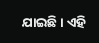ଯାଇଛି। ଏହି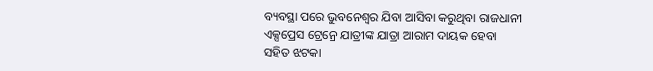ବ୍ୟବସ୍ଥା ପରେ ଭୁବନେଶ୍ୱର ଯିବା ଆସିବା କରୁଥିବା ରାଜଧାନୀ ଏକ୍ସପ୍ରେସ ଟ୍ରେନ୍ରେ ଯାତ୍ରୀଙ୍କ ଯାତ୍ରା ଆରାମ ଦାୟକ ହେବା ସହିତ ଝଟକା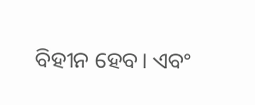ବିହୀନ ହେବ। ଏବଂ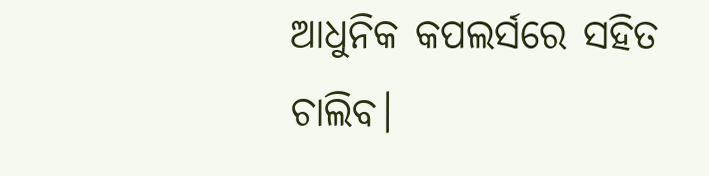ଆଧୁନିକ କପଲର୍ସରେ ସହିତ ଚାଲିବ।